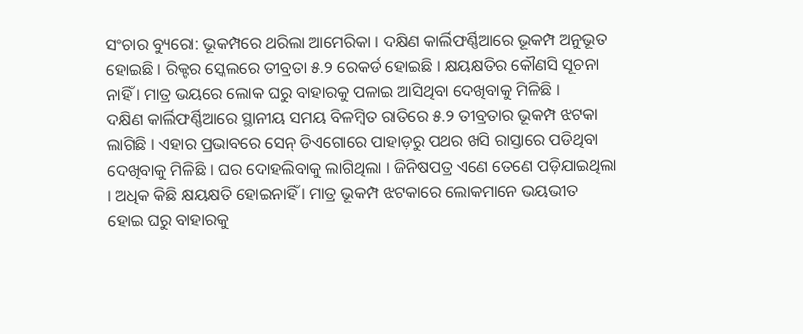ସଂଚାର ବ୍ୟୁରୋ: ଭୂକମ୍ପରେ ଥରିଲା ଆମେରିକା । ଦକ୍ଷିଣ କାର୍ଲିଫର୍ଣ୍ଣିଆରେ ଭୂକମ୍ପ ଅନୁଭୂତ ହୋଇଛି । ରିକ୍ଟର ସ୍କେଲରେ ତୀବ୍ରତା ୫.୨ ରେକର୍ଡ ହୋଇଛି । କ୍ଷୟକ୍ଷତିର କୌଣସି ସୂଚନା ନାହିଁ । ମାତ୍ର ଭୟରେ ଲୋକ ଘରୁ ବାହାରକୁ ପଳାଇ ଆସିଥିବା ଦେଖିବାକୁ ମିଳିଛି ।
ଦକ୍ଷିଣ କାର୍ଲିଫର୍ଣ୍ଣିଆରେ ସ୍ଥାନୀୟ ସମୟ ବିଳମ୍ବିତ ରାତିରେ ୫.୨ ତୀବ୍ରତାର ଭୂକମ୍ପ ଝଟକା ଲାଗିଛି । ଏହାର ପ୍ରଭାବରେ ସେନ୍ ଡିଏଗୋରେ ପାହାଡ଼ରୁ ପଥର ଖସି ରାସ୍ତାରେ ପଡିଥିବା ଦେଖିବାକୁ ମିଳିଛି । ଘର ଦୋହଲିବାକୁ ଲାଗିଥିଲା । ଜିନିଷପତ୍ର ଏଣେ ତେଣେ ପଡ଼ିଯାଇଥିଲା । ଅଧିକ କିଛି କ୍ଷୟକ୍ଷତି ହୋଇନାହିଁ । ମାତ୍ର ଭୂକମ୍ପ ଝଟକାରେ ଲୋକମାନେ ଭୟଭୀତ ହୋଇ ଘରୁ ବାହାରକୁ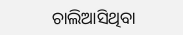ଚାଲିଆସିଥିବା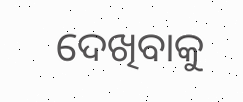ଦେଖିବାକୁ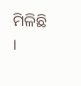ମିଳିଛି ।